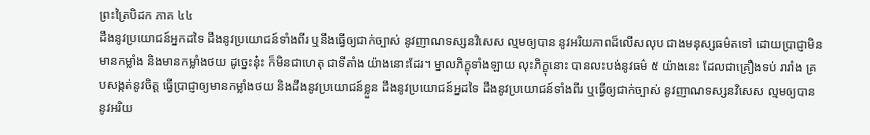ព្រះត្រៃបិដក ភាគ ៤៤
ដឹងនូវប្រយោជន៍អ្នកដទៃ ដឹងនូវប្រយោជន៍ទាំងពីរ ឬនឹងធ្វើឲ្យជាក់ច្បាស់ នូវញាណទស្សនវិសេស ល្មមឲ្យបាន នូវអរិយភាពដ៏លើសលុប ជាងមនុស្សធម៌តទៅ ដោយប្រាជ្ញាមិនមានកម្លាំង និងមានកម្លាំងថយ ដូច្នេះនុ៎ះ ក៏មិនជាហេតុ ជាទីតាំង យ៉ាងនោះដែរ។ ម្នាលភិក្ខុទាំងឡាយ លុះភិក្ខុនោះ បានលះបង់នូវធម៌ ៥ យ៉ាងនេះ ដែលជាគ្រឿងទប់ រារាំង គ្របសង្កត់នូវចិត្ត ធ្វើប្រាជ្ញាឲ្យមានកម្លាំងថយ និងដឹងនូវប្រយោជន៍ខ្លួន ដឹងនូវប្រយោជន៍អ្នដទៃ ដឹងនូវប្រយោជន៍ទាំងពីរ ឬធ្វើឲ្យជាក់ច្បាស់ នូវញាណទស្សនវិសេស ល្មមឲ្យបាននូវអរិយ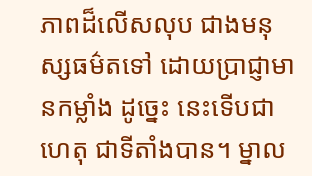ភាពដ៏លើសលុប ជាងមនុស្សធម៌តទៅ ដោយប្រាជ្ញាមានកម្លាំង ដូច្នេះ នេះទើបជាហេតុ ជាទីតាំងបាន។ ម្នាល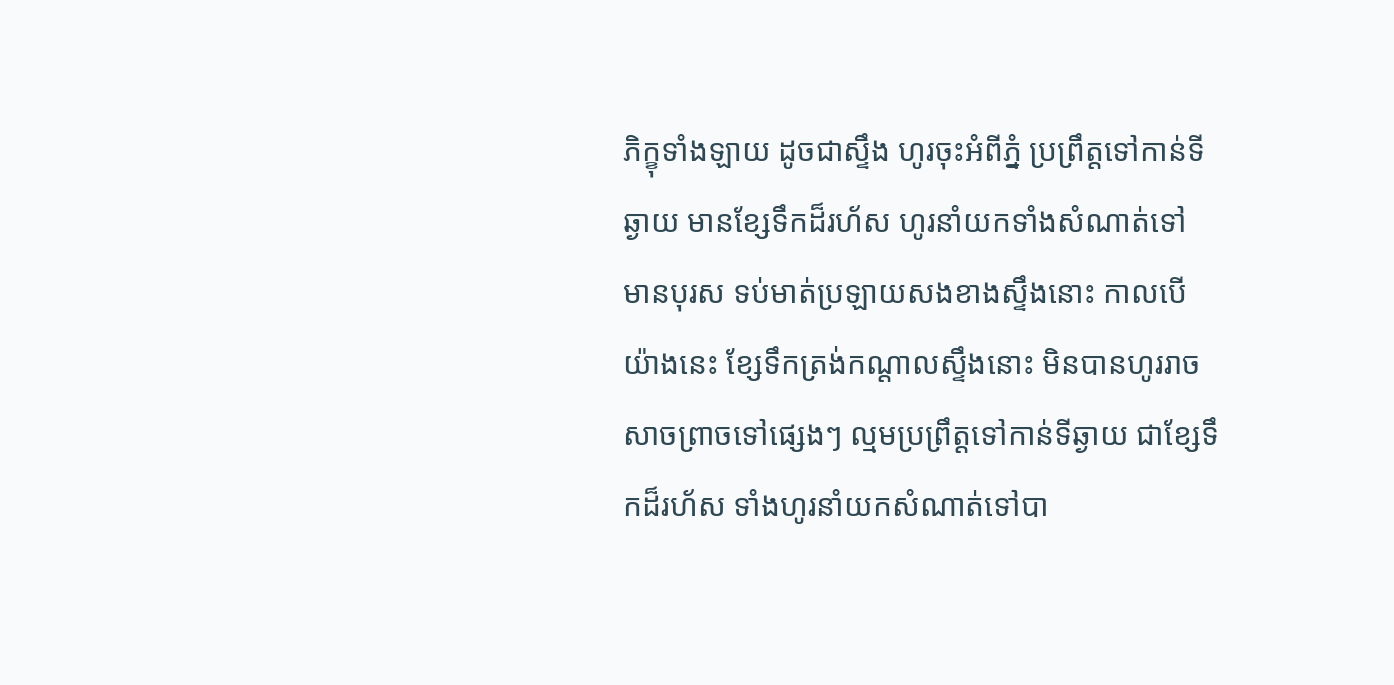ភិក្ខុទាំងឡាយ ដូចជាស្ទឹង ហូរចុះអំពីភ្នំ ប្រព្រឹត្តទៅកាន់ទីឆ្ងាយ មានខ្សែទឹកដ៏រហ័ស ហូរនាំយកទាំងសំណាត់ទៅ មានបុរស ទប់មាត់ប្រឡាយសងខាងស្ទឹងនោះ កាលបើយ៉ាងនេះ ខ្សែទឹកត្រង់កណ្តាលស្ទឹងនោះ មិនបានហូររាចសាចព្រាចទៅផ្សេងៗ ល្មមប្រព្រឹត្តទៅកាន់ទីឆ្ងាយ ជាខ្សែទឹកដ៏រហ័ស ទាំងហូរនាំយកសំណាត់ទៅបា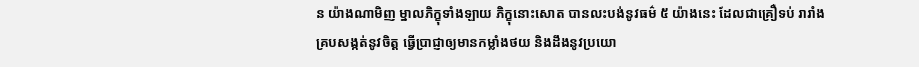ន យ៉ាងណាមិញ ម្នាលភិក្ខុទាំងឡាយ ភិក្ខុនោះសោត បានលះបង់នូវធម៌ ៥ យ៉ាងនេះ ដែលជាគ្រឿទប់ រារាំង គ្របសង្កត់នូវចិត្ត ធ្វើប្រាជ្ញាឲ្យមានកម្លាំងថយ និងដឹងនូវប្រយោ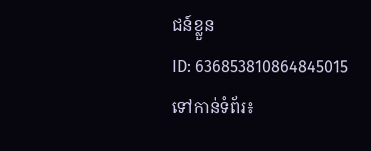ជន៍ខ្លួន
ID: 636853810864845015
ទៅកាន់ទំព័រ៖